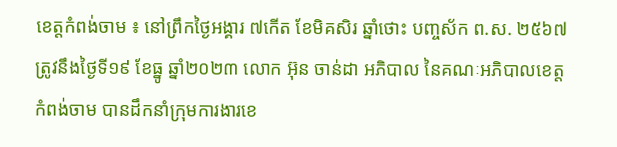ខេត្តកំពង់ចាម ៖ នៅព្រឹកថ្ងៃអង្គារ ៧កើត ខែមិគសិរ ឆ្នាំថោះ បញ្ចស័ក ព.ស. ២៥៦៧ ត្រូវនឹងថ្ងៃទី១៩ ខែធ្នូ ឆ្នាំ២០២៣ លោក អ៊ុន ចាន់ដា អភិបាល នៃគណៈអភិបាលខេត្តកំពង់ចាម បានដឹកនាំក្រុមការងារខេ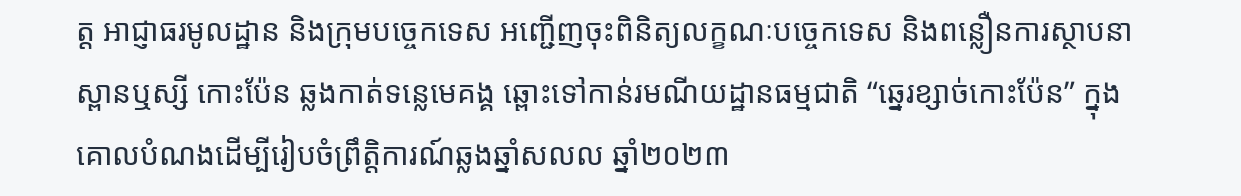ត្ត អាជ្ញាធរមូលដ្ឋាន និងក្រុមបច្ចេកទេស អញ្ជើញចុះពិនិត្យលក្ខណៈបច្ចេកទេស និងពន្លឿនការស្ថាបនាស្ពានឬស្សី កោះប៉ែន ឆ្លងកាត់ទន្លេមេគង្គ ឆ្ពោះទៅកាន់រមណីយដ្ឋានធម្មជាតិ “ឆ្នេរខ្សាច់កោះប៉ែន” ក្នុងគោលបំណងដើម្បីរៀបចំព្រឹត្តិការណ៍ឆ្លងឆ្នាំសលល ឆ្នាំ២០២៣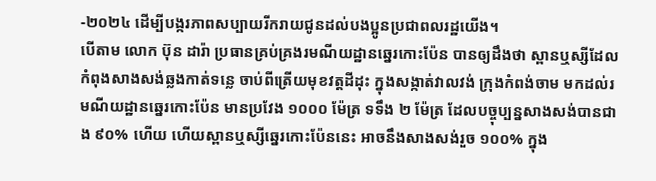-២០២៤ ដើម្បីបង្ករភាពសប្បាយរីករាយជូនដល់បងប្អូនប្រជាពលរដ្ឋយើង។
បើតាម លោក ប៊ុន ដារ៉ា ប្រធានគ្រប់គ្រងរមណីយដ្ឋានឆ្នេរកោះប៉ែន បានឲ្យដឹងថា ស្ពានឬស្សីដែលកំពុងសាងសង់ឆ្លងកាត់ទន្លេ ចាប់ពីត្រើយមុខវត្តដីដុះ ក្នុងសង្កាត់វាលវង់ ក្រុងកំពង់ចាម មកដល់រមណីយដ្ឋានឆ្នេរកោះប៉ែន មានប្រវែង ១០០០ ម៉ែត្រ ទទឹង ២ ម៉ែត្រ ដែលបច្ចុប្បន្នសាងសង់បានជាង ៩០% ហើយ ហើយស្ពានឬស្សីឆ្នេរកោះប៉ែននេះ អាចនឹងសាងសង់រួច ១០០% ក្នុង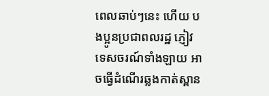ពេលឆាប់ៗនេះ ហើយ បងប្អូនប្រជាពលរដ្ឋ ភ្ញៀវទេសចរណ៍ទាំងឡាយ អាចធ្វើដំណើរឆ្លងកាត់ស្ពាន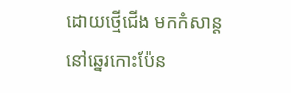ដោយថ្មើជើង មកកំសាន្តនៅឆ្នេរកោះប៉ែន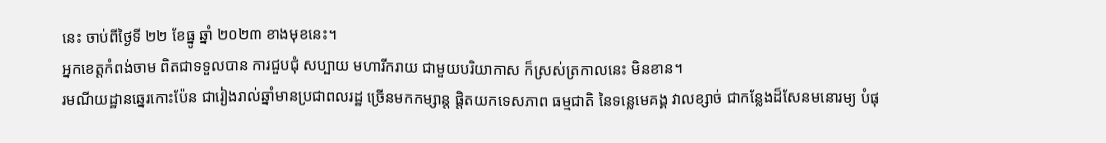នេះ ចាប់ពីថ្ងៃទី ២២ ខែធ្នូ ឆ្នាំ ២០២៣ ខាងមុខនេះ។
អ្នកខេត្តកំពង់ចាម ពិតជាទទួលបាន ការជួបជុំ សប្បាយ មហារីករាយ ជាមួយបរិយាកាស ក៏ស្រស់ត្រកាលនេះ មិនខាន។
រមណីយដ្ឋានឆ្នេរកោះប៉ែន ជារៀងរាល់ឆ្នាំមានប្រជាពលរដ្ឋ ច្រើនមកកម្សាន្ត ផ្តិតយកទេសភាព ធម្មជាតិ នៃទន្លេមេគង្គ វាលខ្សាច់ ជាកន្លែងដ៏សែនមនោរម្យ បំផុ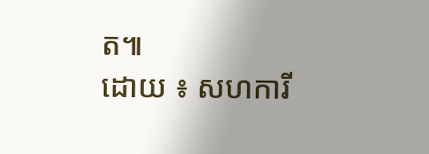ត៕
ដោយ ៖ សហការី